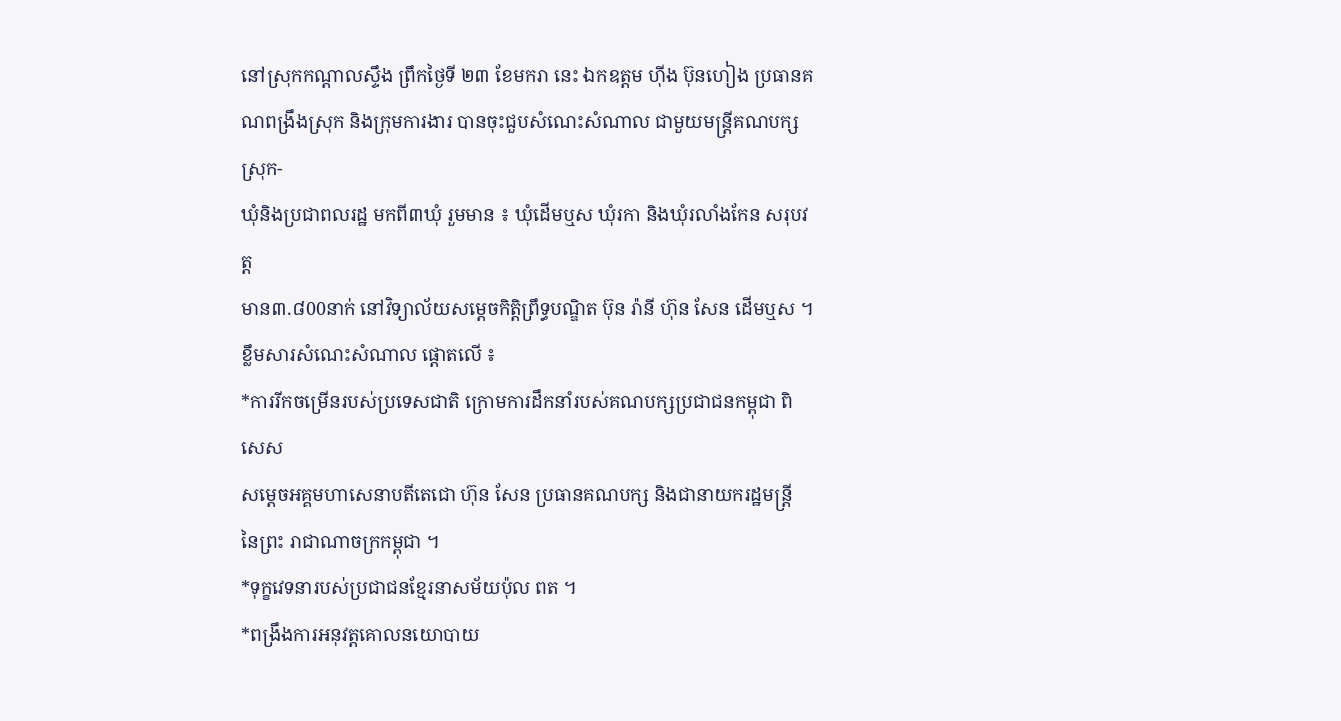នៅស្រុកកណ្តាលស្ទឹង ព្រឹកថ្ងៃទី ២៣ ខែមករា នេះ ឯកឧត្តម ហ៊ីង ប៊ុនហៀង ប្រធានគណពង្រឹងស្រុក និងក្រុមការងារ បានចុះជួបសំណេះសំណាល ជាមួយមន្ត្រីគណបក្សស្រុក-
ឃុំនិងប្រជាពលរដ្ឋ មកពី៣ឃុំ រួមមាន ៖ ឃុំដើមឬស ឃុំរកា និងឃុំរលាំងកែន សរុបវត្ត
មាន៣.៨00នាក់ នៅវិទ្យាល័យសម្តេចកិត្តិព្រឹទ្ធបណ្ឌិត ប៊ុន រ៉ានី ហ៊ុន សែន ដើមឬស ។
ខ្លឹមសារសំណេះសំណាល ផ្តោតលើ ៖
*ការរីកចម្រើនរបស់ប្រទេសជាតិ ក្រោមការដឹកនាំរបស់គណបក្សប្រជាជនកម្ពុជា ពិសេស
សម្តេចអគ្គមហាសេនាបតីតេជោ ហ៊ុន សែន ប្រធានគណបក្ស និងជានាយករដ្ឋមន្ត្រី នៃព្រះ រាជាណាចក្រកម្ពុជា ។
*ទុក្ខវេទនារបស់ប្រជាជនខ្មែរនាសម័យប៉ុល ពត ។
*ពង្រឹងការអនុវត្តគោលនយោបាយ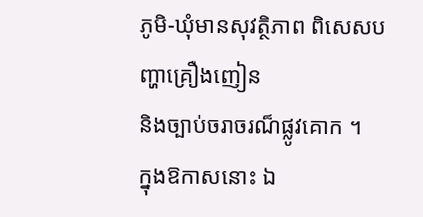ភូមិ-ឃុំមានសុវត្ថិភាព ពិសេសបញ្ហាគ្រឿងញៀន
និងច្បាប់ចរាចរណ៏ផ្លូវគោក ។
ក្នុងឱកាសនោះ ឯ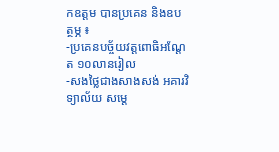កឧត្តម បានប្រគេន និងឧបត្ថម្ភ ៖
-ប្រគេនបច្ច័យវត្តពោធិអណ្តែត ១០លានរៀល
-សងថ្លៃជាងសាងសង់ អគារវិទ្យាល័យ សម្តេ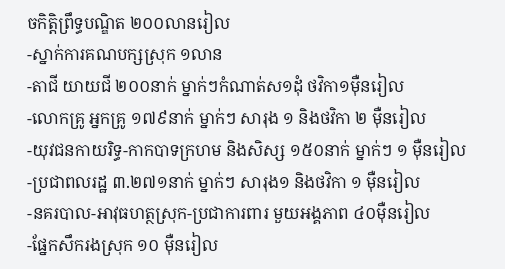ចកិត្តិព្រឹទ្ធបណ្ឌិត ២០០លានរៀល
-ស្នាក់ការគណបក្សស្រុក ១លាន
-តាជី យាយជី ២០០នាក់ ម្នាក់ៗកំណាត់ស១ដុំ ថវិកា១ម៉ឺនរៀល
-លោកគ្រូ អ្នកគ្រូ ១៧៩នាក់ ម្នាក់ៗ សារុង ១ និងថវិកា ២ ម៉ឺនរៀល
-យុវជនកាយរិទ្ធ-កាកបាទក្រហម និងសិស្ស ១៥០នាក់ ម្នាក់ៗ ១ ម៉ឺនរៀល
-ប្រជាពលរដ្ឋ ៣.២៧១នាក់ ម្នាក់ៗ សារុង១ និងថវិកា ១ ម៉ឺនរៀល
-នគរបាល-អាវុធហត្ថស្រុក-ប្រជាការពារ មួយអង្គភាព ៤០ម៉ឺនរៀល
-ផ្នែកសឹករងស្រុក ១០ ម៉ឺនរៀល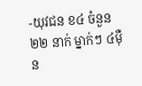-យុវជន ខ៤ ចំនួន ២២ នាក់ ម្នាក់ៗ ៤ម៉ឺន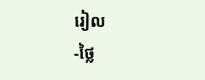រៀល
-ថ្លៃ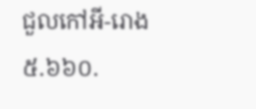ជួលកៅអី-រោង ៥.៦៦០.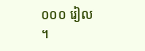០០០ រៀល ។